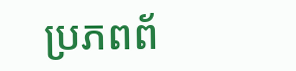ប្រភពព័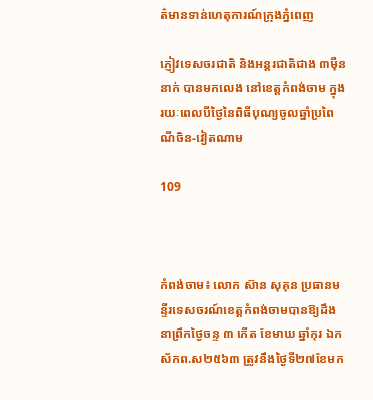ត៌មានទាន់ហេតុការណ៍ក្រុងភ្នំពេញ

ភ្ញៀវទេសចរជាតិ និងអន្តរជាតិជាង ៣ម៉ឺន នាក់ បានមកលេង នៅខេត្តកំពង់ចាម ក្នុង រយៈពេលបីថ្ងៃនៃពិធីបុណ្យចូលឆ្នាំប្រពៃណីចិន-វៀតណាម

109



កំពង់ចាម៖ លោក ស៊ាន សុគុន ប្រធានមន្ទីរទេសចរណ៍ខេត្តកំពង់ចាមបានឱ្យដឹងនាព្រឹកថ្ងៃចន្ទ ៣ កើត ខែមាឃ ឆ្នាំកុរ ឯកស័កព.ស២៥៦៣ ត្រូវនឹងថ្ងៃទី២៧ខែមក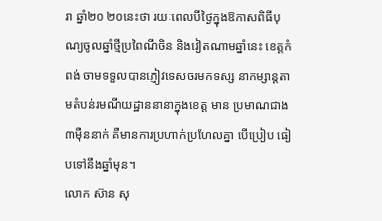រា ឆ្នាំ២០ ២០នេះថា រយៈពេលបីថ្ងៃក្នុងឱកាសពិធីបុណ្យចូលឆ្នាំថ្មីប្រពៃណីចិន និងវៀតណាមឆ្នាំនេះ ខេត្តកំពង់ ចាមទទួលបានភ្ញៀវទេសចរមកទស្ស នាកម្សាន្ដតាមតំបន់រមណីយដ្ឋាននានាក្នុងខេត្ដ មាន ប្រមាណជាង៣ម៉ឺននាក់ គឺមានការប្រហាក់ប្រហែលគ្នា បើប្រៀប ធៀបទៅនឹងឆ្នាំមុន។
លោក ស៊ាន សុ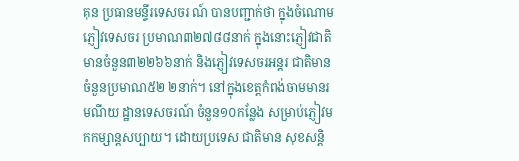គុន ប្រធានមន្ទីរទេសចរ ណ៍ បានបញ្ជាក់ថា ក្នុងចំណោមភ្ញៀវទេសចរ ប្រមាណ៣២៧៨៨នាក់ ក្នុងនោះភ្ញៀវជាតិមានចំនួន៣២២៦៦នាក់ និងភ្ញៀវទេសចរអន្តរ ជាតិមានចំនួនប្រមាណ៥២ ២នាក់។ នៅក្នុងខេត្តកំពង់ចាមមានរមណីយ ដ្ឋានទេសចរណ៍ ចំនួន១០កន្លែង សម្រាប់ភ្ញៀវមកកម្សាន្តសប្បាយ។ ដោយប្រទេស ជាតិមាន សុខសន្តិ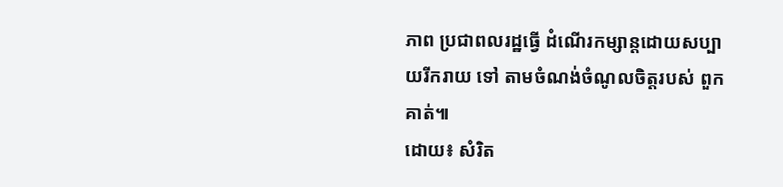ភាព ប្រជាពលរដ្ឋធ្វើ ដំណើរកម្សាន្តដោយសប្បាយរីករាយ ទៅ តាមចំណង់ចំណូលចិត្តរបស់ ពួកគាត់៕
ដោយ៖ សំរិត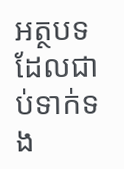អត្ថបទដែលជាប់ទាក់ទង